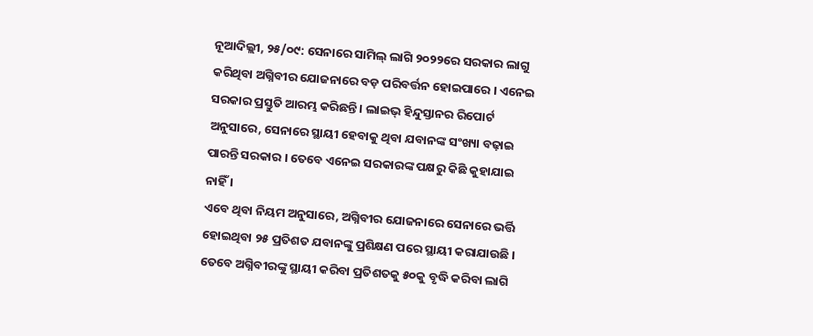ନୂଆଦିଲ୍ଲୀ, ୨୫/୦୯: ସେନାରେ ସାମିଲ୍ ଲାଗି ୨୦୨୨ରେ ସରକାର ଲାଗୁ କରିଥିବା ଅଗ୍ନିବୀର ଯୋଜନାରେ ବଡ଼ ପରିବର୍ତ୍ତନ ହୋଇପାରେ । ଏନେଇ ସରକାର ପ୍ରସ୍ତୁତି ଆରମ୍ଭ କରିଛନ୍ତି । ଲାଇଭ୍ ହିନ୍ଦୁସ୍ତାନର ରିପୋର୍ଟ ଅନୁସାରେ, ସେନାରେ ସ୍ଥାୟୀ ହେବାକୁ ଥିବା ଯବାନଙ୍କ ସଂଖ୍ୟା ବଢ଼ାଇ ପାରନ୍ତି ସରକାର । ତେବେ ଏନେଇ ସରକାରଙ୍କ ପକ୍ଷରୁ କିଛି କୁହାଯାଇ ନାହିଁ ।
ଏବେ ଥିବା ନିୟମ ଅନୁସାରେ, ଅଗ୍ନିବୀର ଯୋଜନାରେ ସେନାରେ ଭର୍ତ୍ତି ହୋଇଥିବା ୨୫ ପ୍ରତିଶତ ଯବାନଙ୍କୁ ପ୍ରଶିକ୍ଷଣ ପରେ ସ୍ଥାୟୀ କରାଯାଉଛି । ତେବେ ଅଗ୍ନିବୀରଙ୍କୁ ସ୍ଥାୟୀ କରିବା ପ୍ରତିଶତକୁ ୫୦କୁ ବୃଦ୍ଧି କରିବା ଲାଗି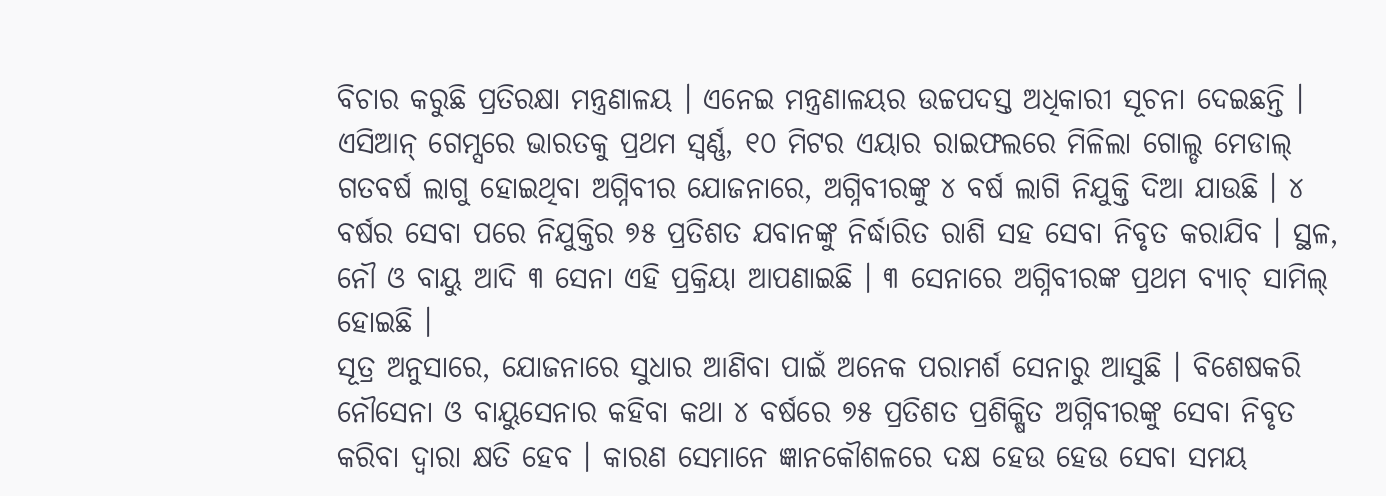ବିଚାର କରୁଛି ପ୍ରତିରକ୍ଷା ମନ୍ତ୍ରଣାଳୟ । ଏନେଇ ମନ୍ତ୍ରଣାଳୟର ଉଚ୍ଚପଦସ୍ତ ଅଧିକାରୀ ସୂଚନା ଦେଇଛନ୍ତି ।
ଏସିଆନ୍ ଗେମ୍ସରେ ଭାରତକୁ ପ୍ରଥମ ସ୍ୱର୍ଣ୍ଣ, ୧୦ ମିଟର ଏୟାର ରାଇଫଲରେ ମିଳିଲା ଗୋଲ୍ଡ ମେଡାଲ୍
ଗତବର୍ଷ ଲାଗୁ ହୋଇଥିବା ଅଗ୍ନିବୀର ଯୋଜନାରେ, ଅଗ୍ନିବୀରଙ୍କୁ ୪ ବର୍ଷ ଲାଗି ନିଯୁକ୍ତି ଦିଆ ଯାଉଛି । ୪ ବର୍ଷର ସେବା ପରେ ନିଯୁକ୍ତିର ୭୫ ପ୍ରତିଶତ ଯବାନଙ୍କୁ ନିର୍ଦ୍ଧାରିତ ରାଶି ସହ ସେବା ନିବୃତ କରାଯିବ । ସ୍ଥଳ, ନୌ ଓ ବାୟୁ ଆଦି ୩ ସେନା ଏହି ପ୍ରକ୍ରିୟା ଆପଣାଇଛି । ୩ ସେନାରେ ଅଗ୍ନିବୀରଙ୍କ ପ୍ରଥମ ବ୍ୟାଚ୍ ସାମିଲ୍ ହୋଇଛି ।
ସୂତ୍ର ଅନୁସାରେ, ଯୋଜନାରେ ସୁଧାର ଆଣିବା ପାଇଁ ଅନେକ ପରାମର୍ଶ ସେନାରୁ ଆସୁଛି । ବିଶେଷକରି ନୌସେନା ଓ ବାୟୁସେନାର କହିବା କଥା ୪ ବର୍ଷରେ ୭୫ ପ୍ରତିଶତ ପ୍ରଶିକ୍ଷିତ ଅଗ୍ନିବୀରଙ୍କୁ ସେବା ନିବୃତ କରିବା ଦ୍ୱାରା କ୍ଷତି ହେବ । କାରଣ ସେମାନେ ଜ୍ଞାନକୌଶଳରେ ଦକ୍ଷ ହେଉ ହେଉ ସେବା ସମୟ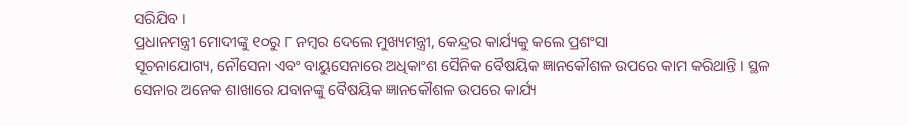ସରିଯିବ ।
ପ୍ରଧାନମନ୍ତ୍ରୀ ମୋଦୀଙ୍କୁ ୧୦ରୁ ୮ ନମ୍ବର ଦେଲେ ମୁଖ୍ୟମନ୍ତ୍ରୀ, କେନ୍ଦ୍ରର କାର୍ଯ୍ୟକୁ କଲେ ପ୍ରଶଂସା
ସୂଚନାଯୋଗ୍ୟ, ନୌସେନା ଏବଂ ବାୟୁସେନାରେ ଅଧିକାଂଶ ସୈନିକ ବୈଷୟିକ ଜ୍ଞାନକୌଶଳ ଉପରେ କାମ କରିଥାନ୍ତି । ସ୍ଥଳ ସେନାର ଅନେକ ଶାଖାରେ ଯବାନଙ୍କୁ ବୈଷୟିକ ଜ୍ଞାନକୌଶଳ ଉପରେ କାର୍ଯ୍ୟ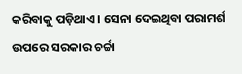କରିବାକୁ ପଡ଼ିଥାଏ । ସେନା ଦେଇଥିବା ପରାମର୍ଶ ଉପରେ ସରକାର ଚର୍ଚ୍ଚା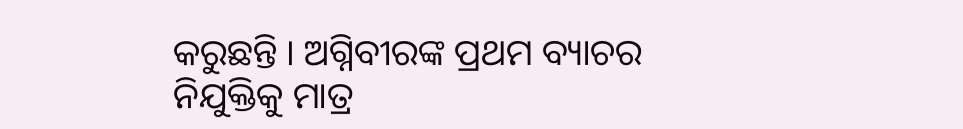କରୁଛନ୍ତି । ଅଗ୍ନିବୀରଙ୍କ ପ୍ରଥମ ବ୍ୟାଚର ନିଯୁକ୍ତିକୁ ମାତ୍ର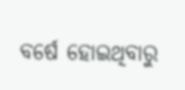ବର୍ଷେ ହୋଇଥିବାରୁ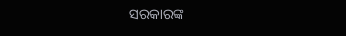ସରକାରଙ୍କ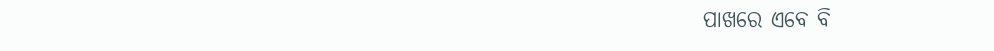ପାଖରେ ଏବେ ବି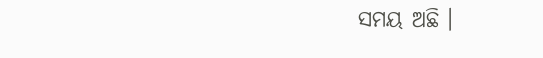ସମୟ ଅଛି ।